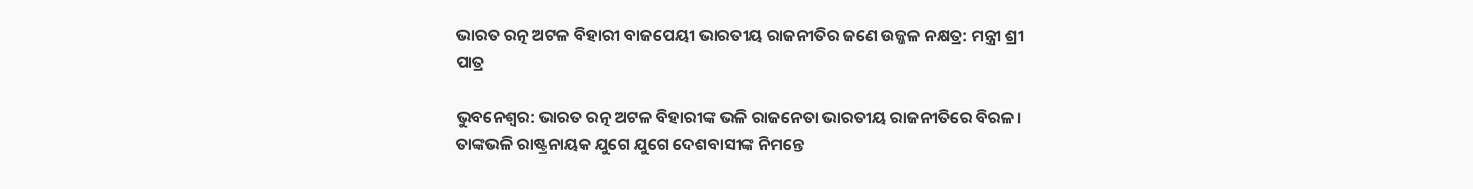ଭାରତ ରତ୍ନ ଅଟଳ ବିହାରୀ ବାଜପେୟୀ ଭାରତୀୟ ରାଜନୀତିର ଜଣେ ଉଜ୍ଜଳ ନକ୍ଷତ୍ର: ମନ୍ତ୍ରୀ ଶ୍ରୀ ପାତ୍ର

ଭୁବନେଶ୍ୱର: ଭାରତ ରତ୍ନ ଅଟଳ ବିହାରୀଙ୍କ ଭଳି ରାଜନେତା ଭାରତୀୟ ରାଜନୀତିରେ ବିରଳ। ତାଙ୍କଭଳି ରାଷ୍ଟ୍ରନାୟକ ଯୁଗେ ଯୁଗେ ଦେଶବାସୀଙ୍କ ନିମନ୍ତେ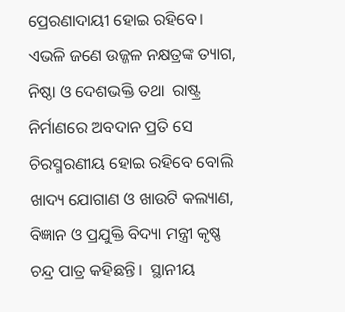ପ୍ରେରଣାଦାୟୀ ହୋଇ ରହିବେ। ଏଭଳି ଜଣେ ଉଜ୍ଜଳ ନକ୍ଷତ୍ରଙ୍କ ତ୍ୟାଗ, ନିଷ୍ଠା ଓ ଦେଶଭକ୍ତି ତଥା  ରାଷ୍ଟ୍ର ନିର୍ମାଣରେ ଅବଦାନ ପ୍ରତି ସେ ଚିରସ୍ମରଣୀୟ ହୋଇ ରହିବେ ବୋଲି ଖାଦ୍ୟ ଯୋଗାଣ ଓ ଖାଉଟି କଲ୍ୟାଣ, ବିଜ୍ଞାନ ଓ ପ୍ରଯୁକ୍ତି ବିଦ୍ୟା ମନ୍ତ୍ରୀ କୃଷ୍ଣ ଚନ୍ଦ୍ର ପାତ୍ର କହିଛନ୍ତି।  ସ୍ଥାନୀୟ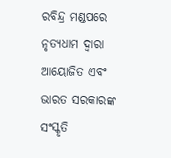ରବିନ୍ଦ୍ର ମଣ୍ଡପରେ ନୃତ୍ୟଧାମ ଦ୍ୱାରା ଆୟୋଜିତ ଏବଂ ଭାରତ ସରକାରଙ୍କ ସଂସ୍କୃତି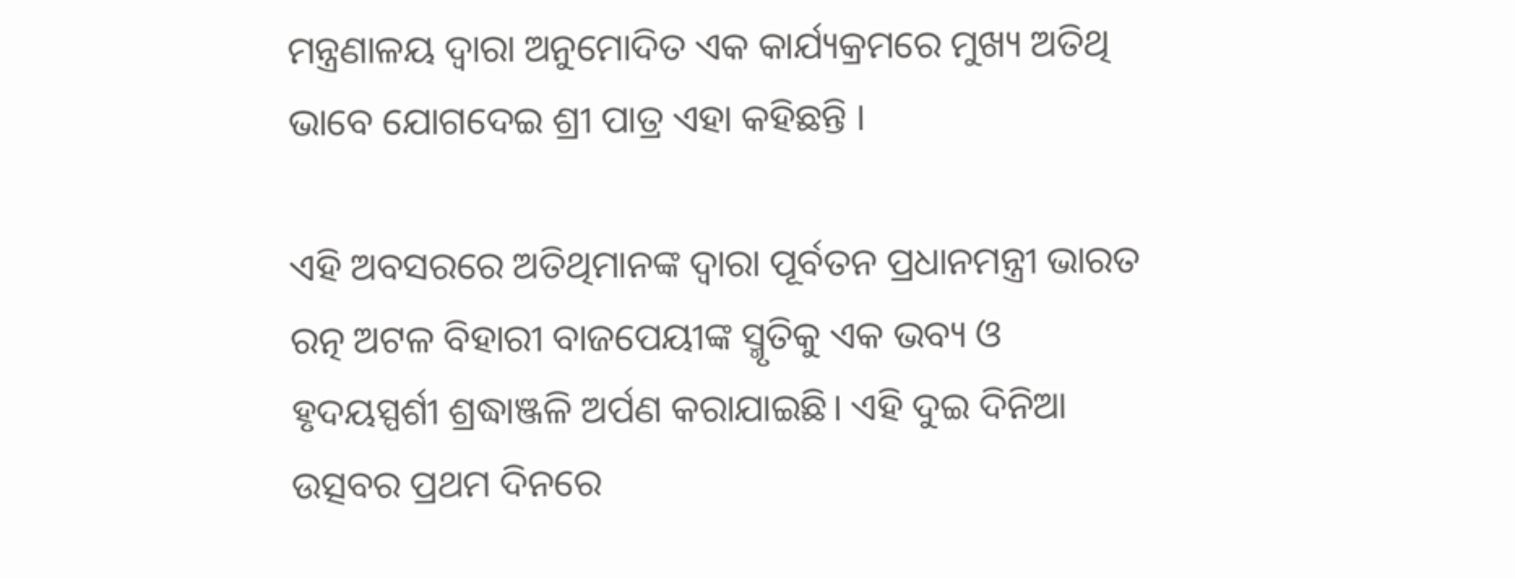ମନ୍ତ୍ରଣାଳୟ ଦ୍ୱାରା ଅନୁମୋଦିତ ଏକ କାର୍ଯ୍ୟକ୍ରମରେ ମୁଖ୍ୟ ଅତିଥି ଭାବେ ଯୋଗଦେଇ ଶ୍ରୀ ପାତ୍ର ଏହା କହିଛନ୍ତି ।

ଏହି ଅବସରରେ ଅତିଥିମାନଙ୍କ ଦ୍ୱାରା ପୂର୍ବତନ ପ୍ରଧାନମନ୍ତ୍ରୀ ଭାରତ ରତ୍ନ ଅଟଳ ବିହାରୀ ବାଜପେୟୀଙ୍କ ସ୍ମୃତିକୁ ଏକ ଭବ୍ୟ ଓ ହୃଦୟସ୍ପର୍ଶୀ ଶ୍ରଦ୍ଧାଞ୍ଜଳି ଅର୍ପଣ କରାଯାଇଛି। ଏହି ଦୁଇ ଦିନିଆ ଉତ୍ସବର ପ୍ରଥମ ଦିନରେ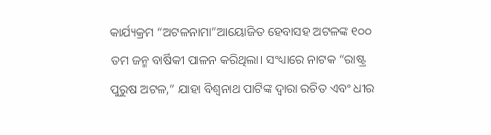କାର୍ଯ୍ୟକ୍ରମ “ଅଟଳନାମା”ଆୟୋଜିତ ହେବାସହ ଅଟଳଙ୍କ ୧୦୦ ତମ ଜନ୍ମ ବାର୍ଷିକୀ ପାଳନ କରିଥିଲା। ସଂଧ୍ୟାରେ ନାଟକ “ରାଷ୍ଟ୍ର ପୁରୁଷ ଅଟଳ,” ଯାହା ବିଶ୍ୱନାଥ ପାଟିଙ୍କ ଦ୍ୱାରା ରଚିତ ଏବଂ ଧୀର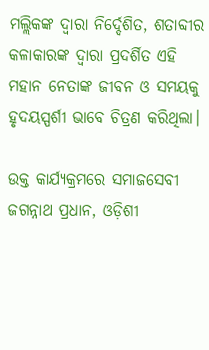ମଲ୍ଲିକଙ୍କ ଦ୍ୱାରା ନିର୍ଦ୍ଦେଶିତ, ଶତାବ୍ଦୀର କଳାକାରଙ୍କ ଦ୍ୱାରା ପ୍ରଦର୍ଶିତ ଏହି ମହାନ ନେତାଙ୍କ ଜୀବନ ଓ ସମୟକୁ ହୃଦୟସ୍ପର୍ଶୀ ଭାବେ ଚିତ୍ରଣ କରିଥିଲା।

ଉକ୍ତ କାର୍ଯ୍ୟକ୍ରମରେ ସମାଜସେବୀ ଜଗନ୍ନାଥ ପ୍ରଧାନ, ଓଡ଼ିଶୀ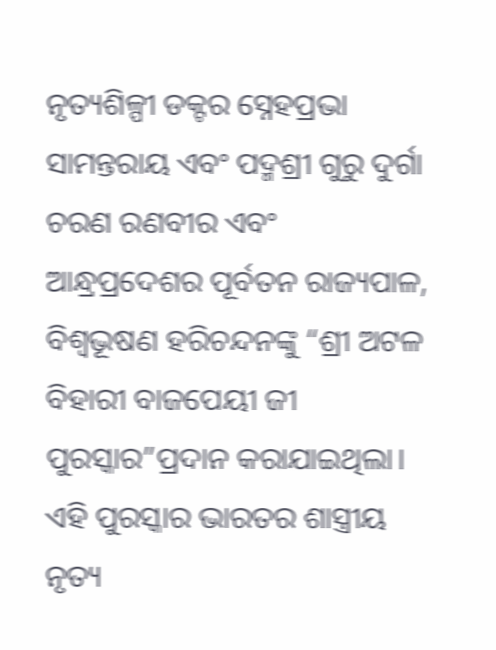ନୃତ୍ୟଶିଳ୍ପୀ ଡକ୍ଟର ସ୍ନେହପ୍ରଭା ସାମନ୍ତରାୟ ଏବଂ ପଦ୍ମଶ୍ରୀ ଗୁରୁ ଦୁର୍ଗା ଚରଣ ରଣବୀର ଏବଂ ଆନ୍ଧ୍ରପ୍ରଦେଶର ପୂର୍ବତନ ରାଜ୍ୟପାଳ, ବିଶ୍ୱଭୂଷଣ ହରିଚନ୍ଦନଙ୍କୁ “ଶ୍ରୀ ଅଟଳ ବିହାରୀ ବାଜପେୟୀ ଜୀ ପୁରସ୍କାର”ପ୍ରଦାନ କରାଯାଇଥିଲା। ଏହି ପୁରସ୍କାର ଭାରତର ଶାସ୍ତ୍ରୀୟ ନୃତ୍ୟ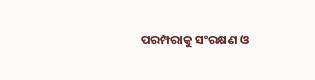ପରମ୍ପରାକୁ ସଂରକ୍ଷଣ ଓ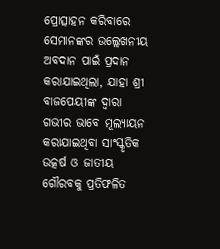ପ୍ରୋତ୍ସାହନ କରିବାରେ ସେମାନଙ୍କର ଉଲ୍ଲେଖନୀୟ ଅବଦାନ ପାଇଁ ପ୍ରଦାନ କରାଯାଇଥିଲା, ଯାହା ଶ୍ରୀ ବାଜପେୟୀଙ୍କ ଦ୍ୱାରା ଗଭୀର ଭାବେ ମୂଲ୍ୟାୟନ କରାଯାଇଥିବା ସାଂସ୍କୃତିକ ଉତ୍କର୍ଷ ଓ ଜାତୀୟ ଗୌରବକୁ ପ୍ରତିଫଳିତ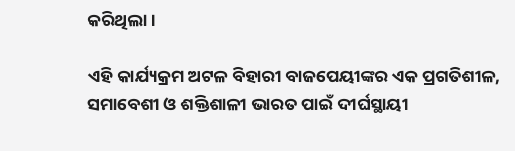କରିଥିଲା।

ଏହି କାର୍ଯ୍ୟକ୍ରମ ଅଟଳ ବିହାରୀ ବାଜପେୟୀଙ୍କର ଏକ ପ୍ରଗତିଶୀଳ, ସମାବେଶୀ ଓ ଶକ୍ତିଶାଳୀ ଭାରତ ପାଇଁ ଦୀର୍ଘସ୍ଥାୟୀ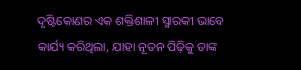ଦୃଷ୍ଟିକୋଣର ଏକ ଶକ୍ତିଶାଳୀ ସ୍ମାରକୀ ଭାବେ କାର୍ଯ୍ୟ କରିଥିଲା, ଯାହା ନୂତନ ପିଢ଼ିକୁ ତାଙ୍କ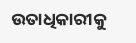ଉତାଧିକାରୀକୁ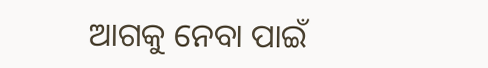ଆଗକୁ ନେବା ପାଇଁ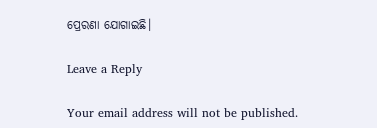ପ୍ରେରଣା ଯୋଗାଇଛି।

Leave a Reply

Your email address will not be published.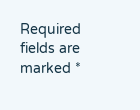Required fields are marked *